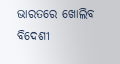ଭାରତରେ ଖୋଲିବ ବିଦେଶୀ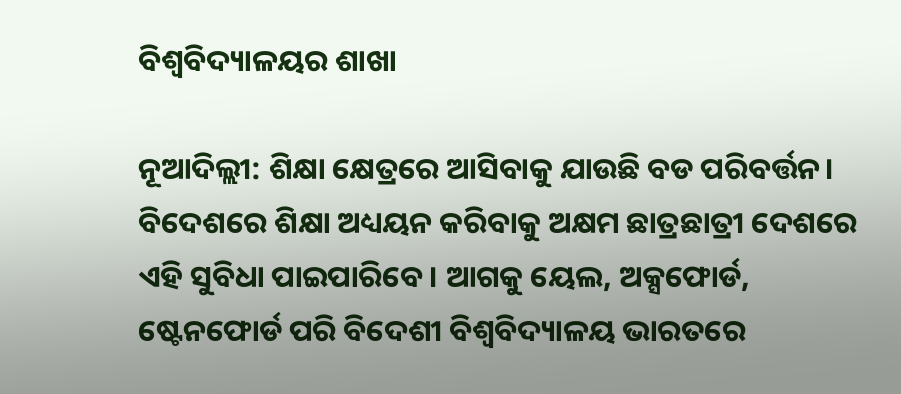ବିଶ୍ବବିଦ୍ୟାଳୟର ଶାଖା

ନୂଆଦିଲ୍ଲୀ: ଶିକ୍ଷା କ୍ଷେତ୍ରରେ ଆସିବାକୁ ଯାଉଛି ବଡ ପରିବର୍ତ୍ତନ। ବିଦେଶରେ ଶିକ୍ଷା ଅଧ୍ୟୟନ କରିବାକୁ ଅକ୍ଷମ ଛାତ୍ରଛାତ୍ରୀ ଦେଶରେ ଏହି ସୁବିଧା ପାଇପାରିବେ। ଆଗକୁ ୟେଲ, ଅକ୍ସଫୋର୍ଡ, ଷ୍ଟେନଫୋର୍ଡ ପରି ବିଦେଶୀ ବିଶ୍ବବିଦ୍ୟାଳୟ ଭାରତରେ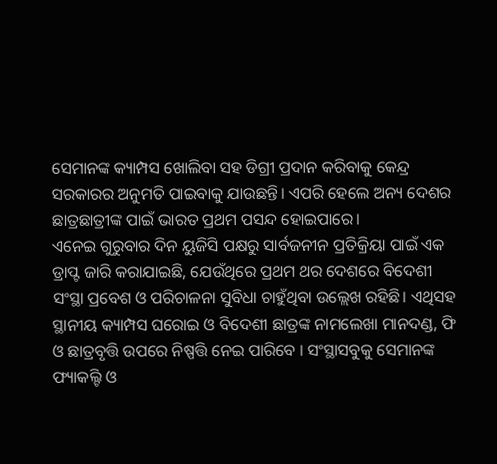ସେମାନଙ୍କ କ୍ୟାମ୍ପସ ଖୋଲିବା ସହ ଡିଗ୍ରୀ ପ୍ରଦାନ କରିବାକୁ କେନ୍ଦ୍ର ସରକାରର ଅନୁମତି ପାଇବାକୁ ଯାଉଛନ୍ତି। ଏପରି ହେଲେ ଅନ୍ୟ ଦେଶର ଛାତ୍ରଛାତ୍ରୀଙ୍କ ପାଇଁ ଭାରତ ପ୍ରଥମ ପସନ୍ଦ ହୋଇପାରେ।
ଏନେଇ ଗୁରୁବାର ଦିନ ୟୁଜିସି ପକ୍ଷରୁ ସାର୍ବଜନୀନ ପ୍ରତିକ୍ରିୟା ପାଇଁ ଏକ ଡ୍ରାପ୍ଟ ଜାରି କରାଯାଇଛି, ଯେଉଁଥିରେ ପ୍ରଥମ ଥର ଦେଶରେ ବିଦେଶୀ ସଂସ୍ଥା ପ୍ରବେଶ ଓ ପରିଚାଳନା ସୁବିଧା ଚାହୁଁଥିବା ଉଲ୍ଲେଖ ରହିଛି। ଏଥିସହ ସ୍ଥାନୀୟ କ୍ୟାମ୍ପସ ଘରୋଇ ଓ ବିଦେଶୀ ଛାତ୍ରଙ୍କ ନାମଲେଖା ମାନଦଣ୍ଡ, ଫି ଓ ଛାତ୍ରବୃତ୍ତି ଉପରେ ନିଷ୍ପତ୍ତି ନେଇ ପାରିବେ । ସଂସ୍ଥାସବୁକୁ ସେମାନଙ୍କ ଫ୍ୟାକଲ୍ଟି ଓ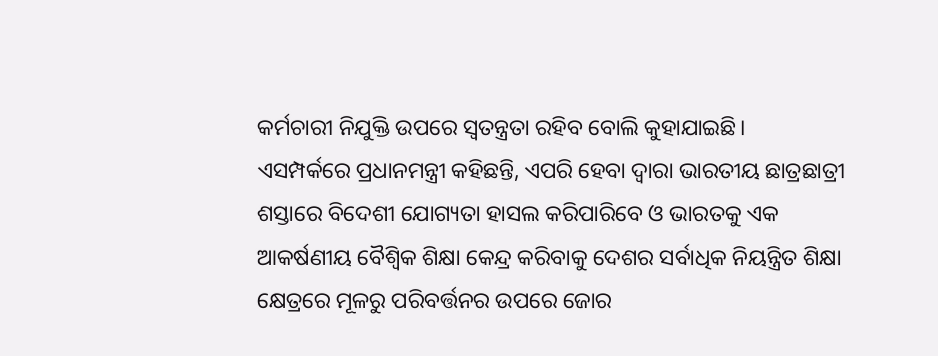କର୍ମଚାରୀ ନିଯୁକ୍ତି ଉପରେ ସ୍ବତନ୍ତ୍ରତା ରହିବ ବୋଲି କୁହାଯାଇଛି।
ଏସମ୍ପର୍କରେ ପ୍ରଧାନମନ୍ତ୍ରୀ କହିଛନ୍ତି, ଏପରି ହେବା ଦ୍ବାରା ଭାରତୀୟ ଛାତ୍ରଛାତ୍ରୀ ଶସ୍ତାରେ ବିଦେଶୀ ଯୋଗ୍ୟତା ହାସଲ କରିପାରିବେ ଓ ଭାରତକୁ ଏକ ଆକର୍ଷଣୀୟ ବୈଶ୍ବିକ ଶିକ୍ଷା କେନ୍ଦ୍ର କରିବାକୁ ଦେଶର ସର୍ବାଧିକ ନିୟନ୍ତ୍ରିତ ଶିକ୍ଷା କ୍ଷେତ୍ରରେ ମୂଳରୁ ପରିବର୍ତ୍ତନର ଉପରେ ଜୋର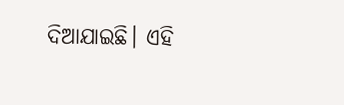ଦିଆଯାଇଛି। ଏହି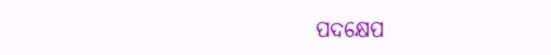ପଦକ୍ଷେପ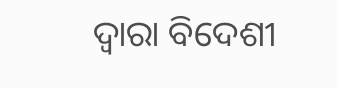ଦ୍ବାରା ବିଦେଶୀ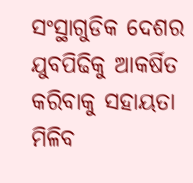ସଂସ୍ଥାଗୁଡିକ ଦେଶର ଯୁବପିଢିକୁ ଆକର୍ଷିତ କରିବାକୁ ସହାୟତା ମିଳିବ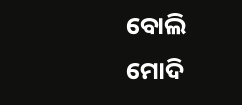ବୋଲି ମୋଦି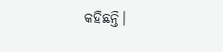କହିଛନ୍ତି।